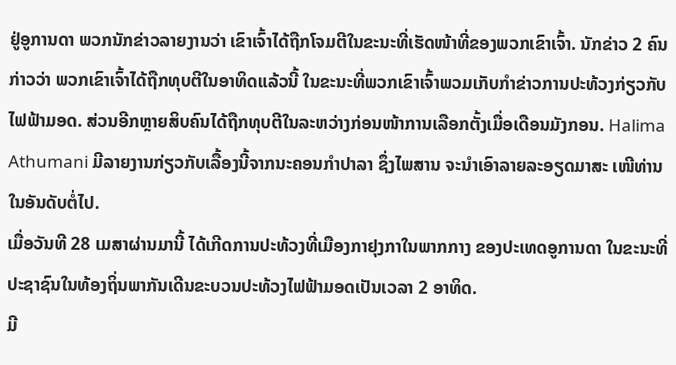ຢູ່ອູການດາ ພວກນັກຂ່າວລາຍງານວ່າ ເຂົາເຈົ້າໄດ້ຖືກໂຈມຕີໃນຂະນະທີ່ເຮັດໜ້າທີ່ຂອງພວກເຂົາເຈົ້າ. ນັກຂ່າວ 2 ຄົນກ່າວວ່າ ພວກເຂົາເຈົ້າໄດ້ຖືກທຸບຕີໃນອາທິດແລ້ວນີ້ ໃນຂະນະທີ່ພວກເຂົາເຈົ້າພວມເກັບກຳຂ່າວການປະທ້ວງກ່ຽວກັບໄຟຟ້າມອດ. ສ່ວນອີກຫຼາຍສິບຄົນໄດ້ຖືກທຸບຕີໃນລະຫວ່າງກ່ອນໜ້າການເລືອກຕັ້ງເມື່ອເດືອນມັງກອນ. Halima Athumani ມີລາຍງານກ່ຽວກັບເລື້ອງນີ້ຈາກນະຄອນກຳປາລາ ຊຶ່ງໄພສານ ຈະນຳເອົາລາຍລະອຽດມາສະ ເໜີທ່ານ ໃນອັນດັບຕໍ່ໄປ.
ເມື່ອວັນທີ 28 ເມສາຜ່ານມານີ້ ໄດ້ເກີດການປະທ້ວງທີ່ເມືອງກາຢຸງກາໃນພາກກາງ ຂອງປະເທດອູການດາ ໃນຂະນະທີ່ປະຊາຊົນໃນທ້ອງຖິ່ນພາກັນເດີນຂະບວນປະທ້ວງໄຟຟ້າມອດເປັນເວລາ 2 ອາທິດ.
ມີ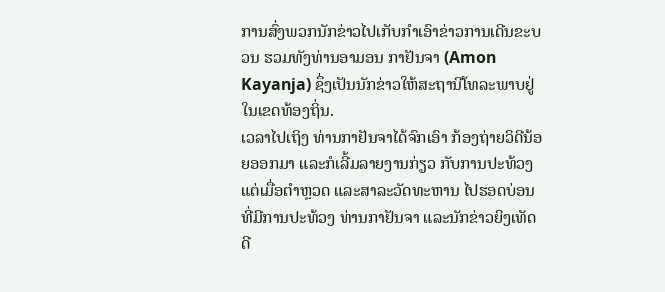ການສົ່ງພວກນັກຂ່າວໄປເກັບກຳເອົາຂ່າວການເດີນຂະບວນ ຮວມທັງທ່ານອາມອນ ກາຢັນຈາ (Amon Kayanja) ຊຶ່ງເປັນນັກຂ່າວໃຫ້ສະຖານີໂທລະພາບຢູ່ໃນເຂດທ້ອງຖິ່ນ.
ເວລາໄປເຖິງ ທ່ານກາຢັນຈາໄດ້ຈົກເອົາ ກ້ອງຖ່າຍວິດີນ້ອຍອອກມາ ແລະກໍເລີ້ມລາຍງານກ່ຽວ ກັບການປະທ້ວງ ແຕ່ເມື່ອຕໍາຫຼວດ ແລະສາລະວັດທະຫານ ໄປຮອດບ່ອນທີ່ມີການປະທ້ວງ ທ່ານກາຢັນຈາ ແລະນັກຂ່າວຍິງເທັດດີ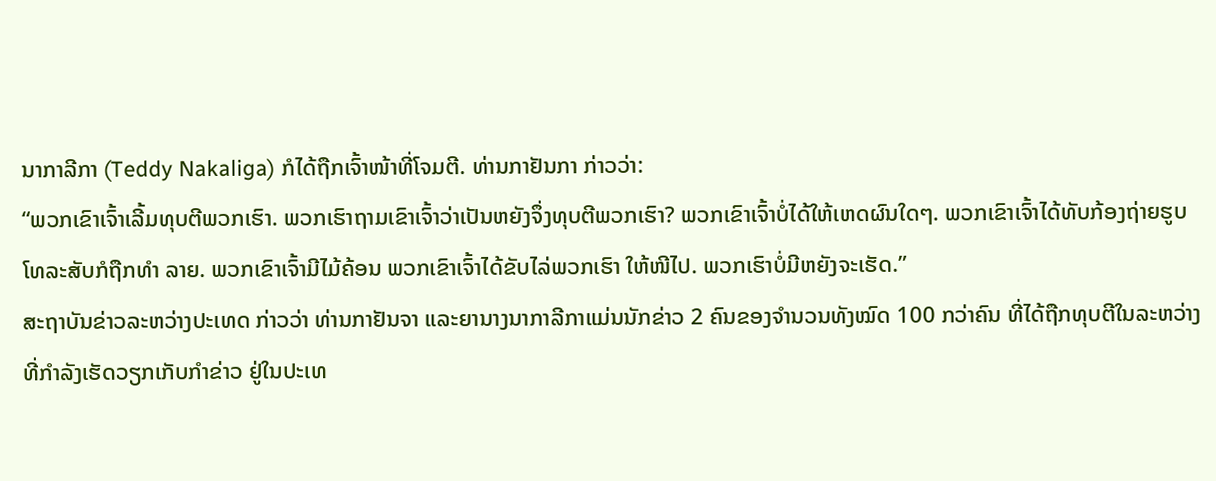ນາກາລີກາ (Teddy Nakaliga) ກໍໄດ້ຖືກເຈົ້າໜ້າທີ່ໂຈມຕີ. ທ່ານກາຢັນກາ ກ່າວວ່າ:
“ພວກເຂົາເຈົ້າເລີ້ມທຸບຕີພວກເຮົາ. ພວກເຮົາຖາມເຂົາເຈົ້າວ່າເປັນຫຍັງຈຶ່ງທຸບຕີພວກເຮົາ? ພວກເຂົາເຈົ້າບໍ່ໄດ້ໃຫ້ເຫດຜົນໃດໆ. ພວກເຂົາເຈົ້າໄດ້ທັບກ້ອງຖ່າຍຮູບ ໂທລະສັບກໍຖືກທຳ ລາຍ. ພວກເຂົາເຈົ້າມີໄມ້ຄ້ອນ ພວກເຂົາເຈົ້າໄດ້ຂັບໄລ່ພວກເຮົາ ໃຫ້ໜີໄປ. ພວກເຮົາບໍ່ມີຫຍັງຈະເຮັດ.”
ສະຖາບັນຂ່າວລະຫວ່າງປະເທດ ກ່າວວ່າ ທ່ານກາຢັນຈາ ແລະຍານາງນາກາລີກາແມ່ນນັກຂ່າວ 2 ຄົນຂອງຈຳນວນທັງໝົດ 100 ກວ່າຄົນ ທີ່ໄດ້ຖືກທຸບຕີໃນລະຫວ່າງທີ່ກຳລັງເຮັດວຽກເກັບກຳຂ່າວ ຢູ່ໃນປະເທ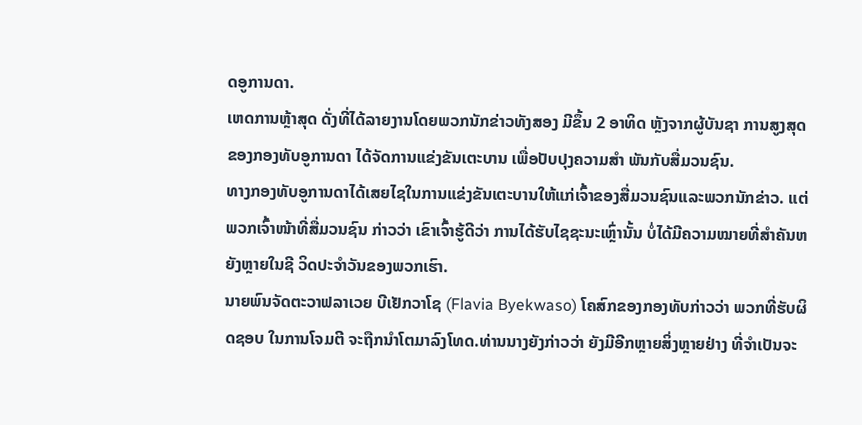ດອູການດາ.
ເຫດການຫຼ້າສຸດ ດັ່ງທີ່ໄດ້ລາຍງານໂດຍພວກນັກຂ່າວທັງສອງ ມີຂຶ້ນ 2 ອາທິດ ຫຼັງຈາກຜູ້ບັນຊາ ການສູງສຸດຂອງກອງທັບອູການດາ ໄດ້ຈັດການແຂ່ງຂັນເຕະບານ ເພື່ອປັບປຸງຄວາມສຳ ພັນກັບສື່ມວນຊົນ.
ທາງກອງທັບອູການດາໄດ້ເສຍໄຊໃນການແຂ່ງຂັນເຕະບານໃຫ້ແກ່ເຈົ້າຂອງສື່ມວນຊົນແລະພວກນັກຂ່າວ. ແຕ່ພວກເຈົ້າໜ້າທີ່ສື່ມວນຊົນ ກ່າວວ່າ ເຂົາເຈົ້າຮູ້ດີວ່າ ການໄດ້ຮັບໄຊຊະນະເຫຼົ່ານັ້ນ ບໍ່ໄດ້ມີຄວາມໝາຍທີ່ສຳຄັນຫຍັງຫຼາຍໃນຊີ ວິດປະຈຳວັນຂອງພວກເຮົາ.
ນາຍພົນຈັດຕະວາຟລາເວຍ ບີເຢັກວາໂຊ (Flavia Byekwaso) ໂຄສົກຂອງກອງທັບກ່າວວ່າ ພວກທີ່ຮັບຜິດຊອບ ໃນການໂຈມຕີ ຈະຖືກນຳໂຕມາລົງໂທດ.ທ່ານນາງຍັງກ່າວວ່າ ຍັງມີອີກຫຼາຍສິ່ງຫຼາຍຢ່າງ ທີ່ຈຳເປັນຈະ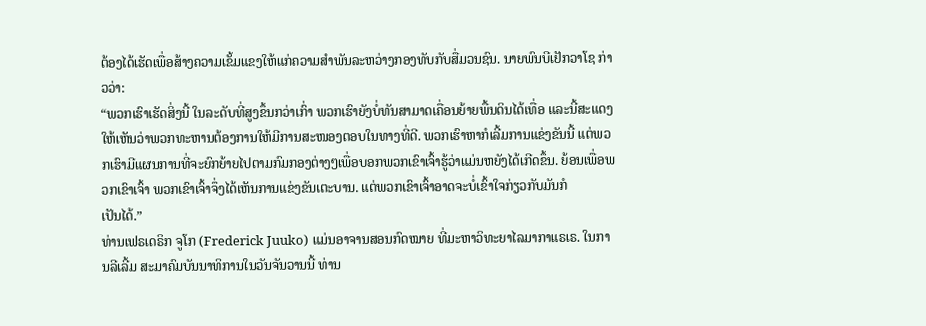ຕ້ອງໄດ້ເຮັດເພື່ອສ້າງຄວາມເຂັ້ມແຂງໃຫ້ແກ່ຄວາມສຳພັນລະຫວ່າງກອງທັບກັບສື່ມວນຊົນ. ນາຍພົນບີເຢັກວາໂຊ ກ່າວວ່າ:
“ພວກເຮົາເຮັດສິ່ງນີ້ ໃນລະດັບທີ່ສູງຂຶ້ນກວ່າເກົ່າ ພວກເຮົາຍັງບໍ່ທັນສາມາດເຄື່ອນຍ້າຍພື້ນດິນໄດ້ເທື່ອ ແລະນີ້ສະແດງໃຫ້ເຫັນວ່າພວກທະຫານຕ້ອງການໃຫ້ມີການສະໜອງຕອບໃນທາງທີ່ດີ. ພວກເຮົາຫາກໍເລີ້ມການແຂ່ງຂັນນີ້ ແຕ່ພວກເຮົາມີແຜນການທີ່ຈະຍົກຍ້າຍໄປຕາມກົມກອງຕ່າງໆເພື່ອບອກພວກເຂົາເຈົ້າຮູ້ວ່າແມ່ນຫຍັງໄດ້ເກີດຂຶ້ນ. ຍ້ອນເພື່ອພວກເຂົາເຈົ້າ ພວກເຂົາເຈົ້າຈຶ່ງໄດ້ເຫັນການແຂ່ງຂັນເຕະບານ. ແຕ່ພວກເຂົາເຈົ້າອາດຈະບໍ່ເຂົ້າໃຈກ່ຽວກັບມັນກໍ
ເປັນໄດ້.”
ທ່ານເຟຣເດຣິກ ຈູໂກ (Frederick Juuko) ແມ່ນອາຈານສອນກົດໝາຍ ທີ່ມະຫາວິທະຍາໄລມາກາແຣເຣ. ໃນການລີເລີ້ມ ສະມາຄົມບັນນາທິການໃນວັນຈັນວານນີ້ ທ່ານ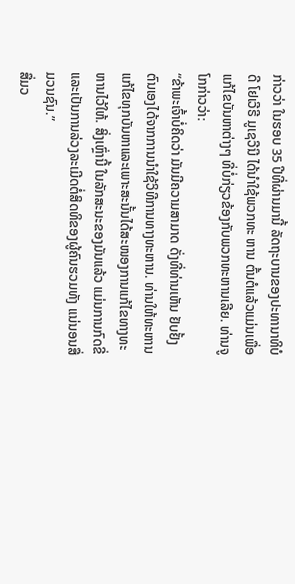ກ່າວວ່າ ໃນຮອບ 35 ປີທີ່ຜ່ານມານີ້ ລັດຖະບານຂອງປະທານາທິບໍດີ ໂຢເວີຣີ ມູເຊວີນີ ໄດ້ນຳໃຊ້ພວກທະ ຫານ ຕົ້ນຕໍແລ້ວແມ່ນເພື່ອແກ້ໄຂບັນຫາຕ່າງໆ ທີ່ບໍ່ກ່ຽວຂ້ອງກັບພວກທະຫານເລີຍ. ທ່ານຈູໂກກ່າວວ່າ:
“ຂ້າພະເຈົ້າບໍ່ຄິດວ່າ ມັນມີຄວາມສາມາດ ດັ່ງທີ່ທ່ານເຫັນ ຢັບຢັ້ງຕົນເອງໄດ້ຈາກການນຳໃຊ້ວິທີການທາງທະຫານ. ທ່ານໃຫ້ທະຫານແກ້ໄຂທຸກບັນຫາແລະເພາະສະນັ້ນໄດ້ສະໜອງການແກ້ໄຂທາງທະຫານໄວ້ໃຫ້. ສິ່ງເຫຼົ່ານີ້ ໃນລັກສະນະຂອງມັນແລ້ວ ແມ່ນການກົດຂີ່ແລະເປັນການລ່ວງລະເມີດຕໍ່ສິດທິຂອງຜູ້ຄົນຮວມທັງ ແນ່ນອນສື່ມວນຊົນ.”
ສື່ມວ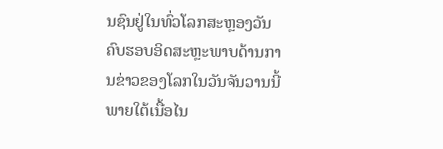ນຊົນຢູ່ໃນທົ່ວໂລກສະຫຼອງວັນຄົບຮອບອິດສະຫຼະພາບດ້ານການຂ່າວຂອງໂລກໃນວັນຈັນວານນີ້ ພາຍໃຕ້ເນື້ອໄນ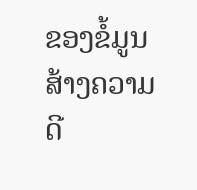ຂອງຂໍ້ມູນສ້າງຄວາມດີ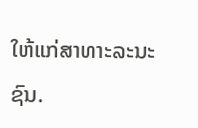ໃຫ້ແກ່ສາທາະລະນະຊົນ.